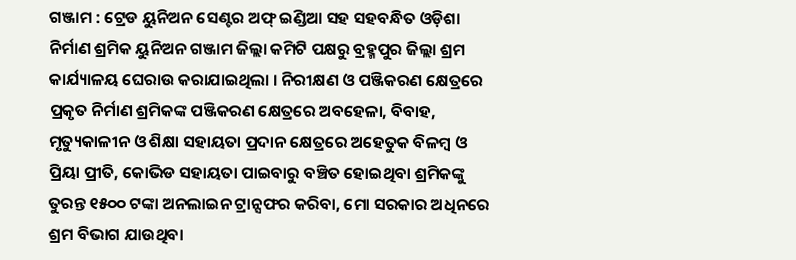ଗଞ୍ଜାମ : ଟ୍ରେଡ ୟୁନିଅନ ସେଣ୍ଟର ଅଫ୍ ଇଣ୍ଡିଆ ସହ ସହବନ୍ଧିତ ଓଡ଼ିଶା ନିର୍ମାଣ ଶ୍ରମିକ ୟୁନିଅନ ଗଞ୍ଜାମ ଜିଲ୍ଲା କମିଟି ପକ୍ଷରୁ ବ୍ରହ୍ମପୁର ଜିଲ୍ଲା ଶ୍ରମ କାର୍ଯ୍ୟାଳୟ ଘେରାଉ କରାଯାଇଥିଲା । ନିରୀକ୍ଷଣ ଓ ପଞ୍ଜିକରଣ କ୍ଷେତ୍ରରେ ପ୍ରକୃତ ନିର୍ମାଣ ଶ୍ରମିକଙ୍କ ପଞ୍ଜିକରଣ କ୍ଷେତ୍ରରେ ଅବହେଳା, ବିବାହ, ମୃତ୍ୟୁକାଳୀନ ଓ ଶିକ୍ଷା ସହାୟତା ପ୍ରଦାନ କ୍ଷେତ୍ରରେ ଅହେତୁକ ବିଳମ୍ବ ଓ ପ୍ରିୟା ପ୍ରୀତି, କୋଭିଡ ସହାୟତା ପାଇବାରୁ ବଞ୍ଚିତ ହୋଇଥିବା ଶ୍ରମିକଙ୍କୁ ତୁରନ୍ତ ୧୫୦୦ ଟଙ୍କା ଅନଲାଇନ ଟ୍ରାନ୍ସଫର କରିବା, ମୋ ସରକାର ଅଧିନରେ ଶ୍ରମ ବିଭାଗ ଯାଉଥିବା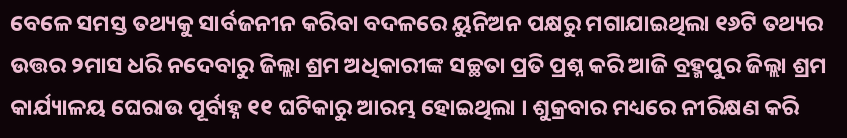ବେଳେ ସମସ୍ତ ତଥ୍ୟକୁ ସାର୍ବଜନୀନ କରିବା ବଦଳରେ ୟୁନିଅନ ପକ୍ଷରୁ ମଗାଯାଇଥିଲା ୧୬ଟି ତଥ୍ୟର ଉତ୍ତର ୨ମାସ ଧରି ନଦେବାରୁ ଜିଲ୍ଲା ଶ୍ରମ ଅଧିକାରୀଙ୍କ ସଚ୍ଛତା ପ୍ରତି ପ୍ରଶ୍ନ କରି ଆଜି ବ୍ରହ୍ମପୁର ଜିଲ୍ଲା ଶ୍ରମ କାର୍ଯ୍ୟାଳୟ ଘେରାଉ ପୂର୍ବାହ୍ନ ୧୧ ଘଟିକାରୁ ଆରମ୍ଭ ହୋଇଥିଲା । ଶୁକ୍ରବାର ମଧ୍ୟରେ ନୀରିକ୍ଷଣ କରି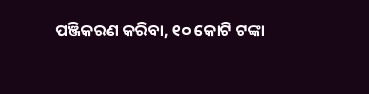ପଞ୍ଜିକରଣ କରିବା, ୧୦ କୋଟି ଟଙ୍କା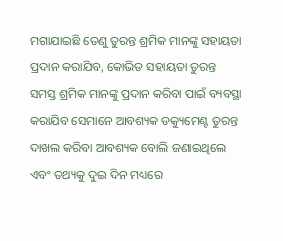ମଗାଯାଇଛି ତେଣୁ ତୁରନ୍ତ ଶ୍ରମିକ ମାନଙ୍କୁ ସହାୟତା ପ୍ରଦାନ କରାଯିବ, କୋଭିଡ ସହାୟତା ତୁରନ୍ତ ସମସ୍ତ ଶ୍ରମିକ ମାନଙ୍କୁ ପ୍ରଦାନ କରିବା ପାଇଁ ବ୍ୟବସ୍ଥା କରାଯିବ ସେମାନେ ଆବଶ୍ୟକ ଡକ୍ୟୁମେଣ୍ଟ ତୁରନ୍ତ ଦାଖଲ କରିବା ଆବଶ୍ୟକ ବୋଲି ଜଣାଇଥିଲେ ଏବଂ ତଥ୍ୟକୁ ଦୁଇ ଦିନ ମଧ୍ୟରେ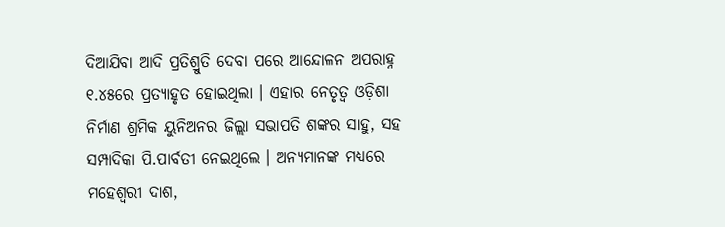ଦିଆଯିବା ଆଦି ପ୍ରତିଶ୍ରୁତି ଦେବା ପରେ ଆନ୍ଦୋଳନ ଅପରାହ୍ନ ୧.୪୫ରେ ପ୍ରତ୍ୟାହୃତ ହୋଇଥିଲା । ଏହାର ନେତୃତ୍ୱ ଓଡ଼ିଶା ନିର୍ମାଣ ଶ୍ରମିକ ୟୁନିଅନର ଜିଲ୍ଲା ସଭାପତି ଶଙ୍କର ସାହୁ, ସହ ସମ୍ପାଦିକା ପି.ପାର୍ବତୀ ନେଇଥିଲେ । ଅନ୍ୟମାନଙ୍କ ମଧ୍ୟରେ ମହେଶ୍ୱରୀ ଦାଶ,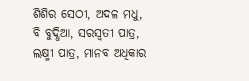ଶିଶିର ସେଠୀ, ଅଦଳ ମଧୁ, ବି ବୁଦ୍ଧିଆ, ସରସ୍ୱତୀ ପାତ୍ର, ଲକ୍ଷ୍ମୀ ପାତ୍ର, ମାନବ ଅଧିକାର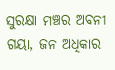ସୁରକ୍ଷା ମଞ୍ଚର ଅବନୀ ଗୟା, ଜନ ଅଧିକାର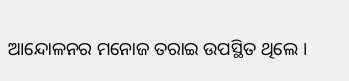ଆନ୍ଦୋଳନର ମନୋଜ ତରାଇ ଉପସ୍ଥିତ ଥିଲେ ।